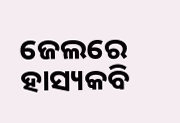ଜେଲରେ ହାସ୍ୟକବି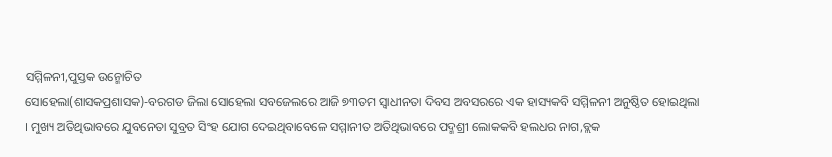ସମ୍ମିଳନୀ,ପୁସ୍ତକ ଉନ୍ମୋଚିତ
ସୋହେଲା(ଶାସକପ୍ରଶାସକ)-ବରଗଡ ଜିଲା ସୋହେଲା ସବଜେଲରେ ଆଜି ୭୩ତମ ସ୍ୱାଧୀନତା ଦିବସ ଅବସରରେ ଏକ ହାସ୍ୟକବି ସମ୍ମିଳନୀ ଅନୁଷ୍ଠିତ ହୋଇଥିଲା । ମୁଖ୍ୟ ଅତିଥିଭାବରେ ଯୁବନେତା ସୁବ୍ରତ ସିଂହ ଯୋଗ ଦେଇଥିବାବେଳେ ସମ୍ମାନୀତ ଅତିଥିଭାବରେ ପଦ୍ମଶ୍ରୀ ଲୋକକବି ହଲଧର ନାଗ,ବ୍ଲକ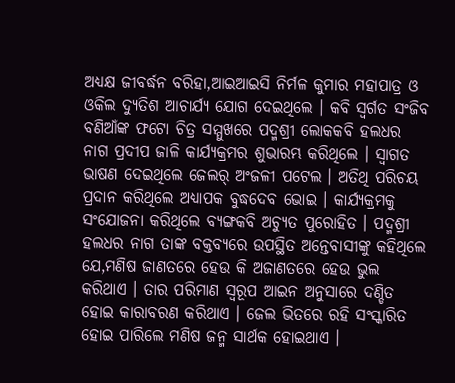ଅଧ୍ୟକ୍ଷ ଜୀବର୍ଦ୍ଧନ ବରିହା,ଆଇଆଇସି ନିର୍ମଳ କୁମାର ମହାପାତ୍ର ଓ ଓକିଲ ଦ୍ୟୁତିଶ ଆଚାର୍ଯ୍ୟ ଯୋଗ ଦେଇଥିଲେ । କବି ସ୍ୱର୍ଗତ ସଂଜିବ ବଣିଆଁଙ୍କ ଫଟୋ ଚିତ୍ର ସମ୍ମୁଖରେ ପଦ୍ମଶ୍ରୀ ଲୋକକବି ହଲଧର ନାଗ ପ୍ରଦୀପ ଜାଳି କାର୍ଯ୍ୟକ୍ରମର ଶୁଭାରମ୍ଭ କରିଥିଲେ । ସ୍ୱାଗତ ଭାଷଣ ଦେଇଥିଲେ ଜେଲର୍ ଅଂଜଳୀ ପଟେଲ । ଅତିଥି ପରିଚୟ ପ୍ରଦାନ କରିଥିଲେ ଅଧ୍ୟାପକ ବୁଦ୍ଧଦେବ ଭୋଇ । କାର୍ଯ୍ୟକ୍ରମକୁ ସଂଯୋଜନା କରିଥିଲେ ବ୍ୟଙ୍ଗକବି ଅଚ୍ୟୁତ ପୁରୋହିତ । ପଦ୍ମଶ୍ରୀ ହଲଧର ନାଗ ତାଙ୍କ ବକ୍ତବ୍ୟରେ ଉପସ୍ଥିତ ଅନ୍ତେବାସୀଙ୍କୁ କହିଥିଲେ ଯେ,ମଣିଷ ଜାଣତରେ ହେଉ କି ଅଜାଣତରେ ହେଉ ଭୁଲ କରିଥାଏ । ତାର ପରିମାଣ ସ୍ୱରୂପ ଆଇନ ଅନୁସାରେ ଦଣ୍ଡିତ ହୋଇ କାରାବରଣ କରିଥାଏ । ଜେଲ ଭିତରେ ରହି ସଂସ୍କାରିତ ହୋଇ ପାରିଲେ ମଣିଷ ଜନ୍ମ ସାର୍ଥକ ହୋଇଥାଏ ।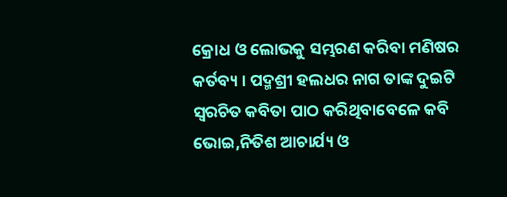କ୍ରୋଧ ଓ ଲୋଭକୁ ସମ୍ଭରଣ କରିବା ମଣିଷର କର୍ତବ୍ୟ । ପଦ୍ମଶ୍ରୀ ହଲଧର ନାଗ ତାଙ୍କ ଦୁଇଟି ସ୍ୱରଚିତ କବିତା ପାଠ କରିଥିବାବେଳେ କବି ଭୋଇ,ନିତିଶ ଆଚାର୍ଯ୍ୟ ଓ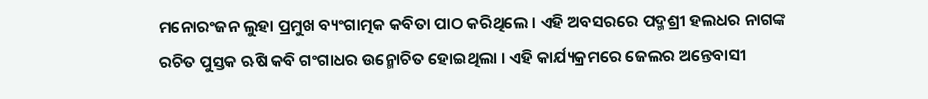ମନୋରଂଜନ ଲୁହା ପ୍ରମୁଖ ବ୍ୟଂଗାତ୍ମକ କବିତା ପାଠ କରିଥିଲେ । ଏହି ଅବସରରେ ପଦ୍ମଶ୍ରୀ ହଲଧର ନାଗଙ୍କ ରଚିତ ପୁସ୍ତକ ଋଷି କବି ଗଂଗାଧର ଉନ୍ମୋଚିତ ହୋଇଥିଲା । ଏହି କାର୍ଯ୍ୟକ୍ରମରେ ଜେଲର ଅନ୍ତେବାସୀ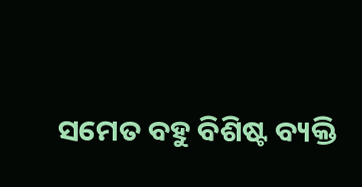ସମେତ ବହୁ ବିଶିଷ୍ଟ ବ୍ୟକ୍ତି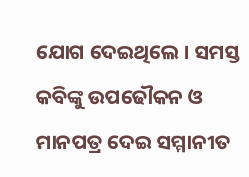ଯୋଗ ଦେଇଥିଲେ । ସମସ୍ତ କବିଙ୍କୁ ଉପଢୌକନ ଓ ମାନପତ୍ର ଦେଇ ସମ୍ମାନୀତ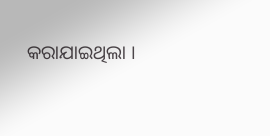କରାଯାଇଥିଲା ।